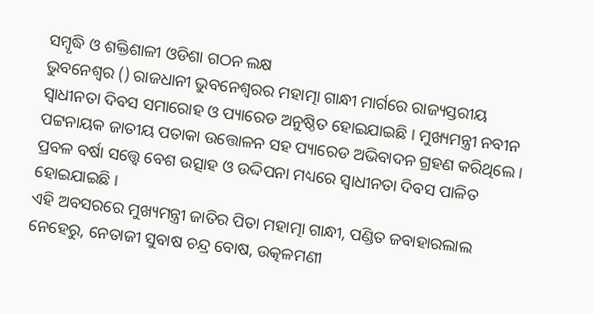ସମ୍ବୃଦ୍ଧି ଓ ଶକ୍ତିଶାଳୀ ଓଡିଶା ଗଠନ ଲକ୍ଷ
ଭୁବନେଶ୍ବର () ରାଜଧାନୀ ଭୁବନେଶ୍ବରର ମହାତ୍ମା ଗାନ୍ଧୀ ମାର୍ଗରେ ରାଜ୍ୟସ୍ତରୀୟ ସ୍ବାଧୀନତା ଦିବସ ସମାରୋହ ଓ ପ୍ୟାରେଡ ଅନୁଷ୍ଠିତ ହୋଇଯାଇଛି । ମୁଖ୍ୟମନ୍ତ୍ରୀ ନବୀନ ପଟ୍ଟନାୟକ ଜାତୀୟ ପତାକା ଉତ୍ତୋଳନ ସହ ପ୍ୟାରେଡ ଅଭିବାଦନ ଗ୍ରହଣ କରିଥିଲେ । ପ୍ରବଳ ବର୍ଷା ସତ୍ତ୍ବେ ବେଶ ଉତ୍ସାହ ଓ ଉଦ୍ଦିପନା ମଧ୍ୟରେ ସ୍ବାଧୀନତା ଦିବସ ପାଳିତ ହୋଇଯାଇଛି ।
ଏହି ଅବସରରେ ମୁଖ୍ୟମନ୍ତ୍ରୀ ଜାତିର ପିତା ମହାତ୍ମା ଗାନ୍ଧୀ, ପଣ୍ଡିତ ଜବାହାରଲାଲ ନେହେରୁ, ନେତାଜୀ ସୁବାଷ ଚନ୍ଦ୍ର ବୋଷ, ଉତ୍କଳମଣୀ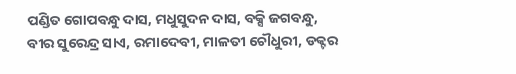ପଣ୍ଡିତ ଗୋପବନ୍ଧୁ ଦାସ, ମଧୁସୁଦନ ଦାସ, ବକ୍ସି ଜଗବନ୍ଧୁ, ବୀର ସୁରେନ୍ଦ୍ର ସାଏ, ରମାଦେବୀ, ମାଳତୀ ଚୌଧୁରୀ, ଡକ୍ଟର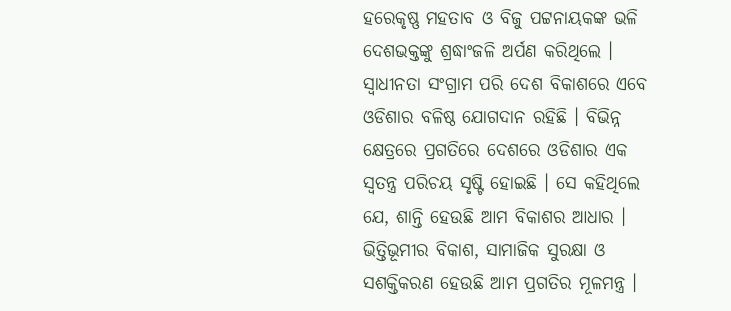ହରେକୃଷ୍ଣ ମହତାବ ଓ ବିଜୁ ପଟ୍ଟନାୟକଙ୍କ ଭଳି ଦେଶଭକ୍ତଙ୍କୁ ଶ୍ରଦ୍ଧାଂଜଳି ଅର୍ପଣ କରିଥିଲେ ।
ସ୍ବାଧୀନତା ସଂଗ୍ରାମ ପରି ଦେଶ ବିକାଶରେ ଏବେ ଓଡିଶାର ବଳିଷ୍ଠ ଯୋଗଦାନ ରହିଛି । ବିଭିନ୍ନ କ୍ଷେତ୍ରରେ ପ୍ରଗତିରେ ଦେଶରେ ଓଡିଶାର ଏକ ସ୍ବତନ୍ତ୍ର ପରିଚୟ ସୃଷ୍ଟି ହୋଇଛି । ସେ କହିଥିଲେ ଯେ, ଶାନ୍ତି ହେଉଛି ଆମ ବିକାଶର ଆଧାର । ଭିତ୍ତିଭୂମୀର ବିକାଶ, ସାମାଜିକ ସୁରକ୍ଷା ଓ ସଶକ୍ତିକରଣ ହେଉଛି ଆମ ପ୍ରଗତିର ମୂଳମନ୍ତ୍ର ।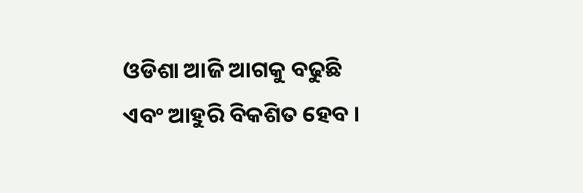ଓଡିଶା ଆଜି ଆଗକୁ ବଢୁଛି ଏବଂ ଆହୁରି ବିକଶିତ ହେବ ।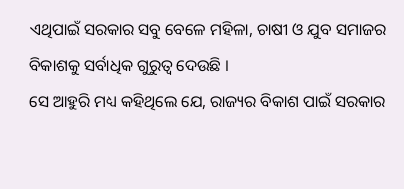ଏଥିପାଇଁ ସରକାର ସବୁ ବେଳେ ମହିଳା, ଚାଷୀ ଓ ଯୁବ ସମାଜର ବିକାଶକୁ ସର୍ବାଧିକ ଗୁରୁତ୍ବ ଦେଉଛି ।
ସେ ଆହୁରି ମଧ୍ୟ କହିଥିଲେ ଯେ, ରାଜ୍ୟର ବିକାଶ ପାଇଁ ସରକାର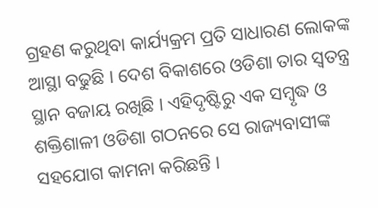ଗ୍ରହଣ କରୁଥିବା କାର୍ଯ୍ୟକ୍ରମ ପ୍ରତି ସାଧାରଣ ଲୋକଙ୍କ ଆସ୍ଥା ବଢୁଛି । ଦେଶ ବିକାଶରେ ଓଡିଶା ତାର ସ୍ବତନ୍ତ୍ର ସ୍ଥାନ ବଜାୟ ରଖିଛି । ଏହିଦୃଷ୍ଟିରୁ ଏକ ସମ୍ବୃଦ୍ଧ ଓ ଶକ୍ତିଶାଳୀ ଓଡିଶା ଗଠନରେ ସେ ରାଜ୍ୟବାସୀଙ୍କ ସହଯୋଗ କାମନା କରିଛନ୍ତି ।